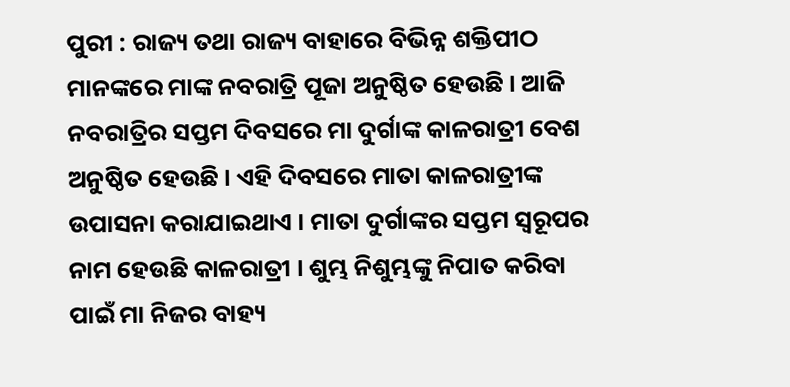ପୁରୀ : ରାଜ୍ୟ ତଥା ରାଜ୍ୟ ବାହାରେ ବିଭିନ୍ନ ଶକ୍ତିପୀଠ ମାନଙ୍କରେ ମାଙ୍କ ନବରାତ୍ରି ପୂଜା ଅନୁଷ୍ଠିତ ହେଉଛି । ଆଜି ନବରାତ୍ରିର ସପ୍ତମ ଦିବସରେ ମା ଦୁର୍ଗାଙ୍କ କାଳରାତ୍ରୀ ବେଶ ଅନୁଷ୍ଠିତ ହେଉଛି । ଏହି ଦିବସରେ ମାତା କାଳରାତ୍ରୀଙ୍କ ଉପାସନା କରାଯାଇଥାଏ । ମାତା ଦୁର୍ଗାଙ୍କର ସପ୍ତମ ସ୍ଵରୂପର ନାମ ହେଉଛି କାଳରାତ୍ରୀ । ଶୁମ୍ଭ ନିଶୁମ୍ଭଙ୍କୁ ନିପାତ କରିବା ପାଇଁ ମା ନିଜର ବାହ୍ୟ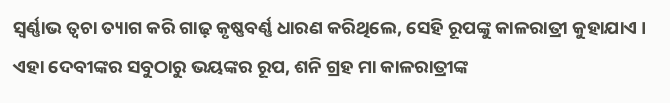ସ୍ଵର୍ଣ୍ଣାଭ ତ୍ଵଚା ତ୍ୟାଗ କରି ଗାଢ଼ କୃଷ୍ଣବର୍ଣ୍ଣ ଧାରଣ କରିଥିଲେ, ସେହି ରୂପଙ୍କୁ କାଳରାତ୍ରୀ କୁହାଯାଏ । ଏହା ଦେବୀଙ୍କର ସବୁଠାରୁ ଭୟଙ୍କର ରୂପ, ଶନି ଗ୍ରହ ମା କାଳରାତ୍ରୀଙ୍କ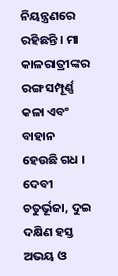ନିୟନ୍ତ୍ରଣରେ ରହିଛନ୍ତି । ମା କାଳରାତ୍ରୀଙ୍କର ରଙ୍ଗ ସମ୍ପୂର୍ଣ୍ଣ କଳା ଏବଂ ବାହାନ ହେଉଛି ଗଧ । ଦେବୀ ଚତୁର୍ଭୂଜା, ଦୁଇ ଦକ୍ଷିଣ ହସ୍ତ ଅଭୟ ଓ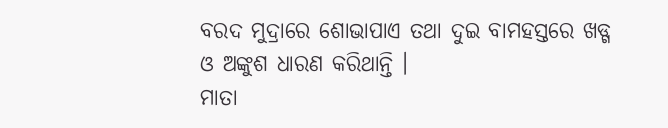ବରଦ ମୁଦ୍ରାରେ ଶୋଭାପାଏ ତଥା ଦୁଇ ବାମହସ୍ତରେ ଖଡ୍ଗ ଓ ଅଙ୍କୁଶ ଧାରଣ କରିଥାନ୍ତି ।
ମାତା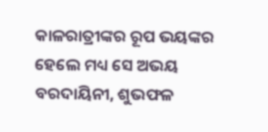କାଳରାତ୍ରୀଙ୍କର ରୂପ ଭୟଙ୍କର ହେଲେ ମଧ୍ୟ ସେ ଅଭୟ ବରଦାୟିନୀ, ଶୁଭଫଳ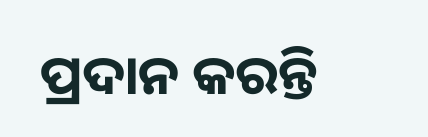ପ୍ରଦାନ କରନ୍ତି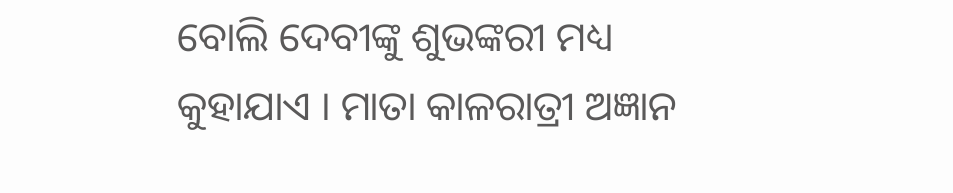ବୋଲି ଦେବୀଙ୍କୁ ଶୁଭଙ୍କରୀ ମଧ୍ୟ କୁହାଯାଏ । ମାତା କାଳରାତ୍ରୀ ଅଜ୍ଞାନ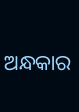ଅନ୍ଧକାର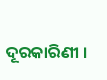ଦୂରକାରିଣୀ ।